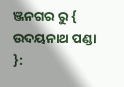ଞ୍ଜନଗର ରୁ { ଉଦୟନାଥ ପଣ୍ଡା }: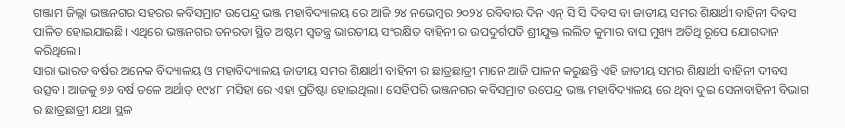ଗଞ୍ଜାମ ଜିଲ୍ଲା ଭଞ୍ଜନଗର ସହରର କବିସମ୍ରାଟ ଉପେନ୍ଦ୍ର ଭଞ୍ଜ ମହାବିଦ୍ୟାଳୟ ରେ ଆଜି ୨୪ ନଭେମ୍ବର ୨୦୨୪ ରବିବାର ଦିନ ଏନ୍ ସି ସି ଦିବସ ବା ଜାତୀୟ ସମର ଶିକ୍ଷାର୍ଥୀ ବାହିନୀ ଦିବସ ପାଳିତ ହୋଇଯାଇଛି। ଏଥିରେ ଭଞ୍ଜନଗର ତନରଡା ସ୍ଥିତ ଅଷ୍ଟମ ସ୍ୱତନ୍ତ୍ର ଭାରତୀୟ ସଂରକ୍ଷିତ ବାହିନୀ ର ଉପଦୁର୍ଗପତି ଶ୍ରୀଯୁକ୍ତ ଲଲିତ କୁମାର ବାଘ ମୁଖ୍ୟ ଅତିଥି ରୂପେ ଯୋଗଦାନ କରିଥିଲେ।
ସାରା ଭାରତ ବର୍ଷର ଅନେକ ବିଦ୍ୟାଳୟ ଓ ମହାବିଦ୍ୟାଳୟ ଜାତୀୟ ସମର ଶିକ୍ଷାର୍ଥୀ ବାହିନୀ ର ଛାତ୍ରଛାତ୍ରୀ ମାନେ ଆଜି ପାଳନ କରୁଛନ୍ତି ଏହି ଜାତୀୟ ସମର ଶିକ୍ଷାର୍ଥୀ ବାହିନୀ ଦୀବସ ଉତ୍ସବ। ଆଜକୁ ୭୬ ବର୍ଷ ତଳେ ଅର୍ଥାତ୍ ୧୯୪୮ ମସିହା ରେ ଏହା ପ୍ରତିଷ୍ଟା ହୋଇଥିଲା। ସେହିପରି ଭଞ୍ଜନଗର କବିସମ୍ରାଟ ଉପେନ୍ଦ୍ର ଭଞ୍ଜ ମହାବିଦ୍ୟାଳୟ ରେ ଥିବା ଦୁଇ ସେନାବାହିନୀ ବିଭାଗ ର ଛାତ୍ରଛାତ୍ରୀ ଯଥା ସ୍ଥଳ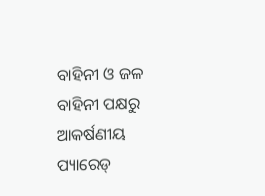ବାହିନୀ ଓ ଜଳ ବାହିନୀ ପକ୍ଷରୁ ଆକର୍ଷଣୀୟ ପ୍ୟାରେଡ୍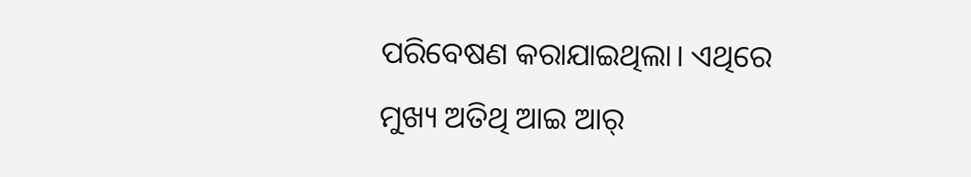ପରିବେଷଣ କରାଯାଇଥିଲା। ଏଥିରେ ମୁଖ୍ୟ ଅତିଥି ଆଇ ଆର୍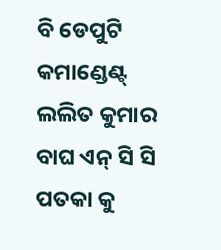ବି ଡେପୁଟି କମାଣ୍ଡେଣ୍ଟ୍ ଲଲିତ କୁମାର ବାଘ ଏନ୍ ସି ସି ପତକା କୁ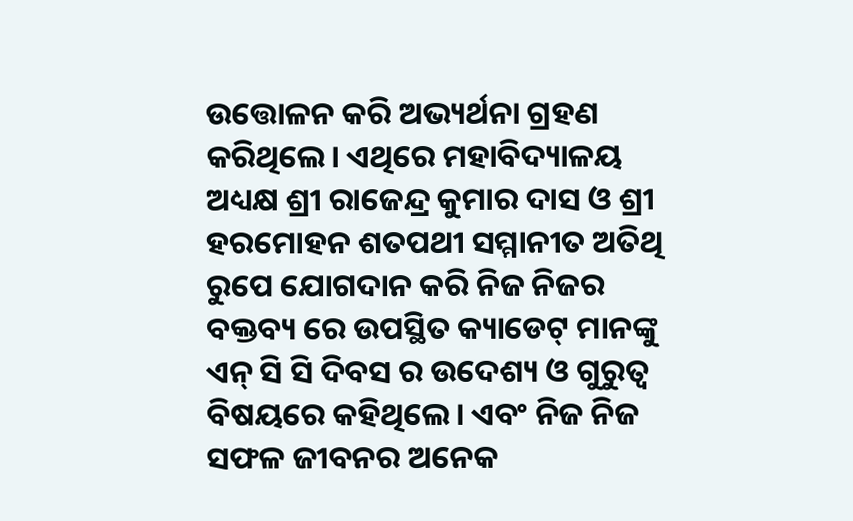ଉତ୍ତୋଳନ କରି ଅଭ୍ୟର୍ଥନା ଗ୍ରହଣ କରିଥିଲେ। ଏଥିରେ ମହାବିଦ୍ୟାଳୟ ଅଧ୍ୟକ୍ଷ ଶ୍ରୀ ରାଜେନ୍ଦ୍ର କୁମାର ଦାସ ଓ ଶ୍ରୀ ହରମୋହନ ଶତପଥୀ ସମ୍ମାନୀତ ଅତିଥି ରୁପେ ଯୋଗଦାନ କରି ନିଜ ନିଜର ବକ୍ତବ୍ୟ ରେ ଉପସ୍ଥିତ କ୍ୟାଡେଟ୍ ମାନଙ୍କୁ ଏନ୍ ସି ସି ଦିବସ ର ଉଦେଶ୍ୟ ଓ ଗୁରୁତ୍ବ ବିଷୟରେ କହିଥିଲେ। ଏବଂ ନିଜ ନିଜ ସଫଳ ଜୀବନର ଅନେକ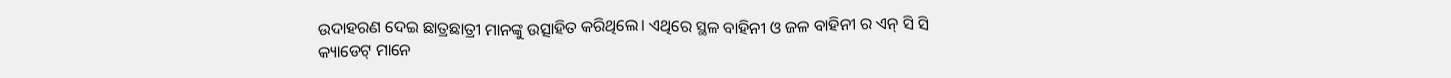ଉଦାହରଣ ଦେଇ ଛାତ୍ରଛାତ୍ରୀ ମାନଙ୍କୁ ଉତ୍ସାହିତ କରିଥିଲେ। ଏଥିରେ ସ୍ଥଳ ବାହିନୀ ଓ ଜଳ ବାହିନୀ ର ଏନ୍ ସି ସି କ୍ୟାଡେଟ୍ ମାନେ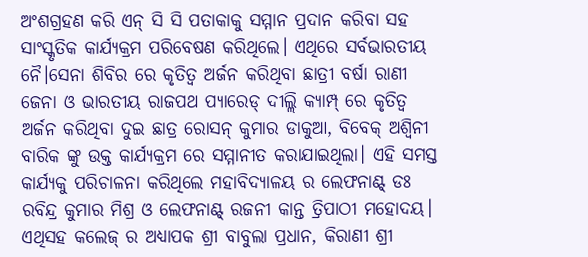ଅଂଶଗ୍ରହଣ କରି ଏନ୍ ସି ସି ପତାକାକୁ ସମ୍ମାନ ପ୍ରଦାନ କରିବା ସହ ସାଂସ୍କୃତିକ କାର୍ଯ୍ୟକ୍ରମ ପରିବେଷଣ କରିଥିଲେ। ଏଥିରେ ସର୍ବଭାରତୀୟ ନୈ।ସେନା ଶିବିର ରେ କୃତିତ୍ୱ ଅର୍ଜନ କରିଥିବା ଛାତ୍ରୀ ବର୍ଷା ରାଣୀ ଜେନା ଓ ଭାରତୀୟ ରାଜପଥ ପ୍ୟାରେଡ୍ ଦୀଲ୍ଲି କ୍ୟାମ୍ପ୍ ରେ କୃତିତ୍ୱ ଅର୍ଜନ କରିଥିବା ଦୁଇ ଛାତ୍ର ରୋସନ୍ କୁମାର ଡାକୁଆ, ବିବେକ୍ ଅଶ୍ଵିନୀ ବାରିକ ଙ୍କୁ ଉକ୍ତ କାର୍ଯ୍ୟକ୍ରମ ରେ ସମ୍ମାନୀତ କରାଯାଇଥିଲା। ଏହି ସମସ୍ତ କାର୍ଯ୍ୟକୁ ପରିଚାଳନା କରିଥିଲେ ମହାବିଦ୍ୟାଳୟ ର ଲେଫନାଣ୍ଟ୍ ଡଃ ରବିନ୍ଦ୍ର କୁମାର ମିଶ୍ର ଓ ଲେଫନାଣ୍ଟ୍ ରଜନୀ କାନ୍ତ ତ୍ରିପାଠୀ ମହୋଦୟ। ଏଥିସହ କଲେଜ୍ ର ଅଧ୍ୟାପକ ଶ୍ରୀ ବାବୁଲା ପ୍ରଧାନ, କିରାଣୀ ଶ୍ରୀ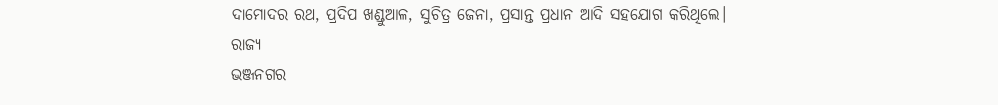ଦାମୋଦର ରଥ, ପ୍ରଦିପ ଖଣ୍ଡୁଆଳ, ସୁଚିତ୍ର ଜେନା, ପ୍ରସାନ୍ତ ପ୍ରଧାନ ଆଦି ସହଯୋଗ କରିଥିଲେ।
ରାଜ୍ୟ
ଭଞ୍ଜନଗର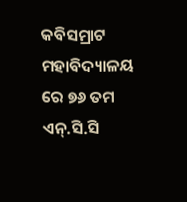କବିସମ୍ରାଟ ମହାବିଦ୍ୟାଳୟ ରେ ୭୬ ତମ ଏନ୍.ସି.ସି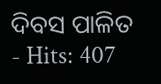ଦିବସ ପାଳିତ
- Hits: 407